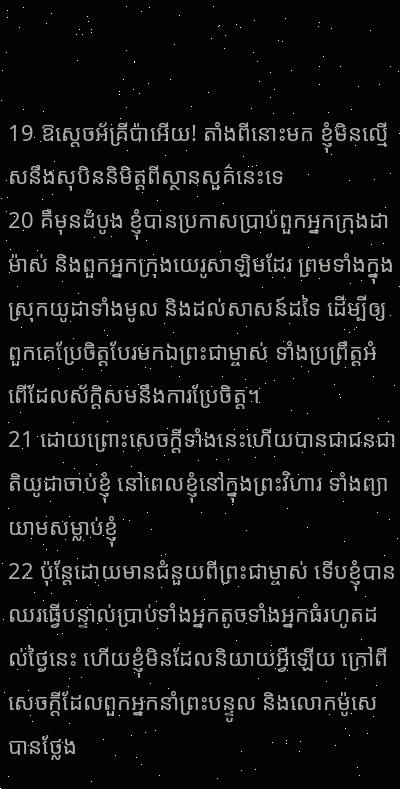19 ឱស្ដេចអ័គ្រីប៉ាអើយ! តាំងពីនោះមក ខ្ញុំមិនល្មើសនឹងសុបិននិមិត្ដពីស្ថានសួគ៌នេះទេ
20 គឺមុនដំបូង ខ្ញុំបានប្រកាសប្រាប់ពួកអ្នកក្រុងដាម៉ាស់ និងពួកអ្នកក្រុងយេរូសាឡិមដែរ ព្រមទាំងក្នុងស្រុកយូដាទាំងមូល និងដល់សាសន៍ដទៃ ដើម្បីឲ្យពួកគេប្រែចិត្ដបែរមកឯព្រះជាម្ចាស់ ទាំងប្រព្រឹត្ដអំពើដែលស័ក្ដិសមនឹងការប្រែចិត្ដ។
21 ដោយព្រោះសេចក្ដីទាំងនេះហើយបានជាជនជាតិយូដាចាប់ខ្ញុំ នៅពេលខ្ញុំនៅក្នុងព្រះវិហារ ទាំងព្យាយាមសម្លាប់ខ្ញុំ
22 ប៉ុន្ដែដោយមានជំនួយពីព្រះជាម្ចាស់ ទើបខ្ញុំបានឈរធ្វើបន្ទាល់ប្រាប់ទាំងអ្នកតូចទាំងអ្នកធំរហូតដល់ថ្ងៃនេះ ហើយខ្ញុំមិនដែលនិយាយអ្វីឡើយ ក្រៅពីសេចក្ដីដែលពួកអ្នកនាំព្រះបន្ទូល និងលោកម៉ូសេបានថ្លែង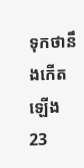ទុកថានឹងកើតឡើង
23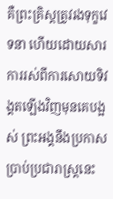គឺព្រះគ្រិស្ដត្រូវរងទុក្ខវេទនា ហើយដោយសារការរស់ពីការសោយទិវង្គតឡើងវិញមុនគេបង្អស់ ព្រះអង្គនឹងប្រកាសប្រាប់ប្រជារាស្ដ្រនេះ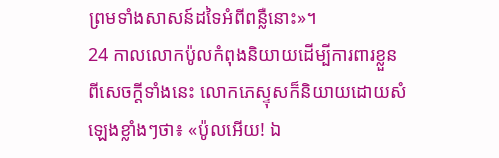ព្រមទាំងសាសន៍ដទៃអំពីពន្លឺនោះ»។
24 កាលលោកប៉ូលកំពុងនិយាយដើម្បីការពារខ្លួនពីសេចក្ដីទាំងនេះ លោកភេស្ទុសក៏និយាយដោយសំឡេងខ្លាំងៗថា៖ «ប៉ូលអើយ! ឯ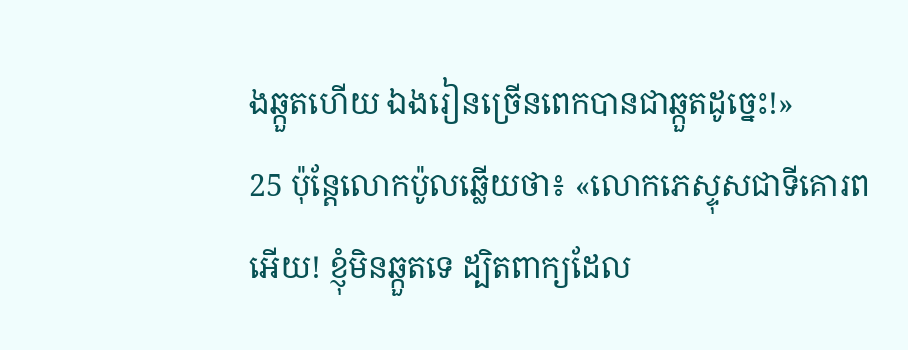ងឆ្កួតហើយ ឯងរៀនច្រើនពេកបានជាឆ្កួតដូច្នេះ!»
25 ប៉ុន្ដែលោកប៉ូលឆ្លើយថា៖ «លោកភេស្ទុសជាទីគោរពអើយ! ខ្ញុំមិនឆ្កួតទេ ដ្បិតពាក្យដែល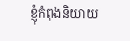ខ្ញុំកំពុងនិយាយ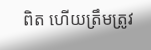ពិត ហើយត្រឹមត្រូវ